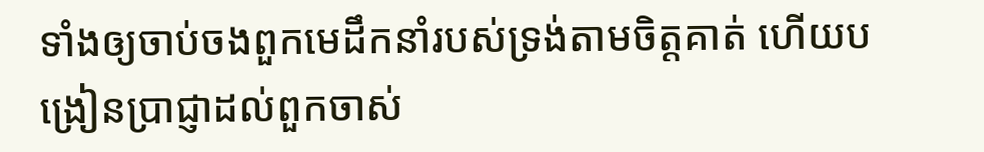ទាំងឲ្យចាប់ចងពួកមេដឹកនាំរបស់ទ្រង់តាមចិត្តគាត់ ហើយបង្រៀនប្រាជ្ញាដល់ពួកចាស់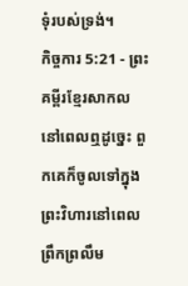ទុំរបស់ទ្រង់។
កិច្ចការ 5:21 - ព្រះគម្ពីរខ្មែរសាកល នៅពេលឮដូច្នេះ ពួកគេក៏ចូលទៅក្នុងព្រះវិហារនៅពេលព្រឹកព្រលឹម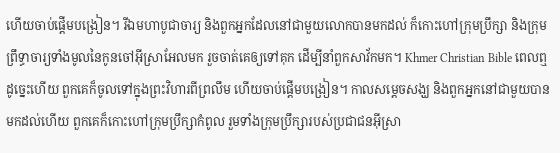ហើយចាប់ផ្ដើមបង្រៀន។ រីឯមហាបូជាចារ្យ និងពួកអ្នកដែលនៅជាមួយលោកបានមកដល់ ក៏កោះហៅក្រុមប្រឹក្សា និងក្រុមព្រឹទ្ធាចារ្យទាំងមូលនៃកូនចៅអ៊ីស្រាអែលមក រួចចាត់គេឲ្យទៅគុក ដើម្បីនាំពួកសាវ័កមក។ Khmer Christian Bible ពេលឮដូច្នេះហើយ ពួកគេក៏ចូលទៅក្នុងព្រះវិហារពីព្រលឹម ហើយចាប់ផ្ដើមបង្រៀន។ កាលសម្ដេចសង្ឃ និងពួកអ្នកនៅជាមួយបានមកដល់ហើយ ពួកគេក៏កោះហៅក្រុមប្រឹក្សាកំពូល រួមទាំងក្រុមប្រឹក្សារបស់ប្រជាជនអ៊ីស្រា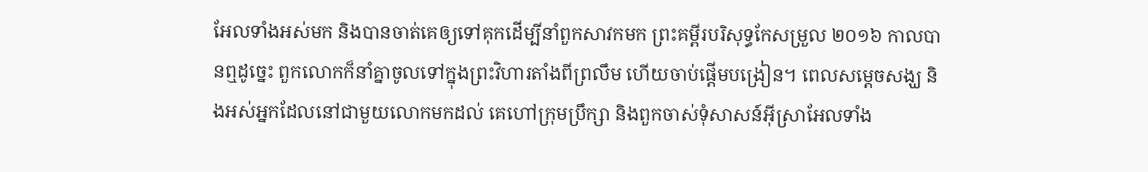អែលទាំងអស់មក និងបានចាត់គេឲ្យទៅគុកដើម្បីនាំពួកសាវកមក ព្រះគម្ពីរបរិសុទ្ធកែសម្រួល ២០១៦ កាលបានឮដូច្នេះ ពួកលោកក៏នាំគ្នាចូលទៅក្នុងព្រះវិហារតាំងពីព្រលឹម ហើយចាប់ផ្ដើមបង្រៀន។ ពេលសម្តេចសង្ឃ និងអស់អ្នកដែលនៅជាមួយលោកមកដល់ គេហៅក្រុមប្រឹក្សា និងពួកចាស់ទុំសាសន៍អ៊ីស្រាអែលទាំង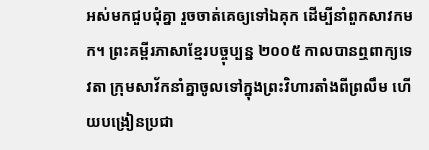អស់មកជួបជុំគ្នា រួចចាត់គេឲ្យទៅឯគុក ដើម្បីនាំពួកសាវកមក។ ព្រះគម្ពីរភាសាខ្មែរបច្ចុប្បន្ន ២០០៥ កាលបានឮពាក្យទេវតា ក្រុមសាវ័កនាំគ្នាចូលទៅក្នុងព្រះវិហារតាំងពីព្រលឹម ហើយបង្រៀនប្រជា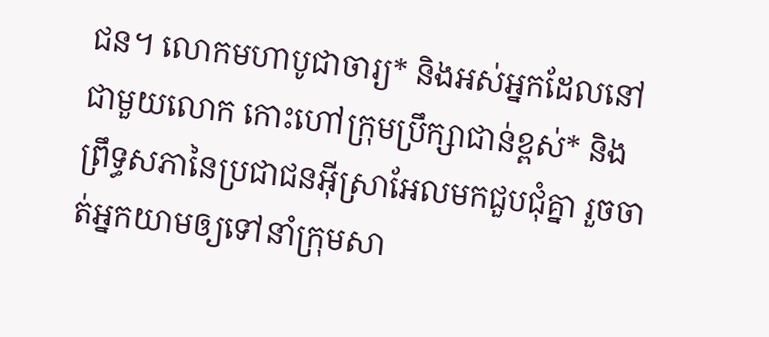ជន។ លោកមហាបូជាចារ្យ* និងអស់អ្នកដែលនៅជាមួយលោក កោះហៅក្រុមប្រឹក្សាជាន់ខ្ពស់* និងព្រឹទ្ធសភានៃប្រជាជនអ៊ីស្រាអែលមកជួបជុំគ្នា រួចចាត់អ្នកយាមឲ្យទៅនាំក្រុមសា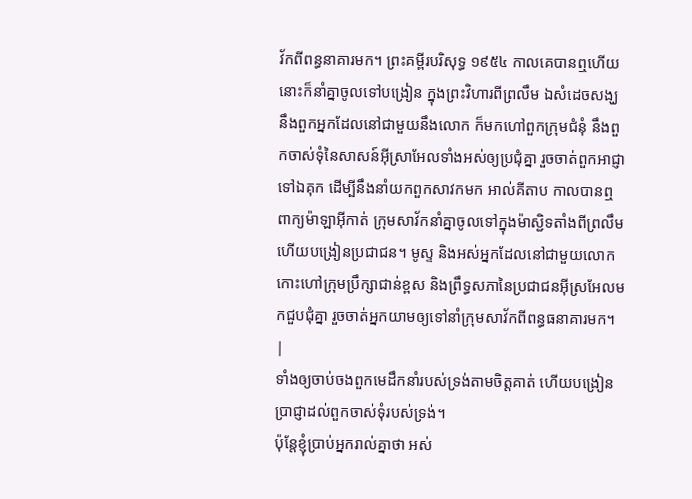វ័កពីពន្ធនាគារមក។ ព្រះគម្ពីរបរិសុទ្ធ ១៩៥៤ កាលគេបានឮហើយ នោះក៏នាំគ្នាចូលទៅបង្រៀន ក្នុងព្រះវិហារពីព្រលឹម ឯសំដេចសង្ឃ នឹងពួកអ្នកដែលនៅជាមួយនឹងលោក ក៏មកហៅពួកក្រុមជំនុំ នឹងពួកចាស់ទុំនៃសាសន៍អ៊ីស្រាអែលទាំងអស់ឲ្យប្រជុំគ្នា រួចចាត់ពួកអាជ្ញាទៅឯគុក ដើម្បីនឹងនាំយកពួកសាវកមក អាល់គីតាប កាលបានឮពាក្យម៉ាឡាអ៊ីកាត់ ក្រុមសាវ័កនាំគ្នាចូលទៅក្នុងម៉ាស្ជិទតាំងពីព្រលឹម ហើយបង្រៀនប្រជាជន។ មូស្ទ និងអស់អ្នកដែលនៅជាមួយលោក កោះហៅក្រុមប្រឹក្សាជាន់ខ្ពស និងព្រឹទ្ធសភានៃប្រជាជនអ៊ីស្រអែលមកជួបជុំគ្នា រួចចាត់អ្នកយាមឲ្យទៅនាំក្រុមសាវ័កពីពន្ធធនាគារមក។ |
ទាំងឲ្យចាប់ចងពួកមេដឹកនាំរបស់ទ្រង់តាមចិត្តគាត់ ហើយបង្រៀនប្រាជ្ញាដល់ពួកចាស់ទុំរបស់ទ្រង់។
ប៉ុន្តែខ្ញុំប្រាប់អ្នករាល់គ្នាថា អស់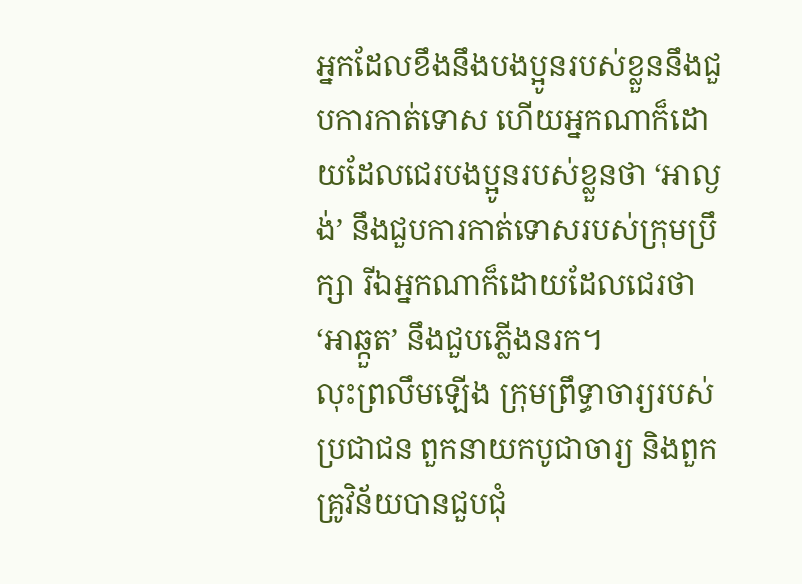អ្នកដែលខឹងនឹងបងប្អូនរបស់ខ្លួននឹងជួបការកាត់ទោស ហើយអ្នកណាក៏ដោយដែលជេរបងប្អូនរបស់ខ្លួនថា ‘អាល្ងង់’ នឹងជួបការកាត់ទោសរបស់ក្រុមប្រឹក្សា រីឯអ្នកណាក៏ដោយដែលជេរថា ‘អាឆ្កួត’ នឹងជួបភ្លើងនរក។
លុះព្រលឹមឡើង ក្រុមព្រឹទ្ធាចារ្យរបស់ប្រជាជន ពួកនាយកបូជាចារ្យ និងពួកគ្រូវិន័យបានជួបជុំ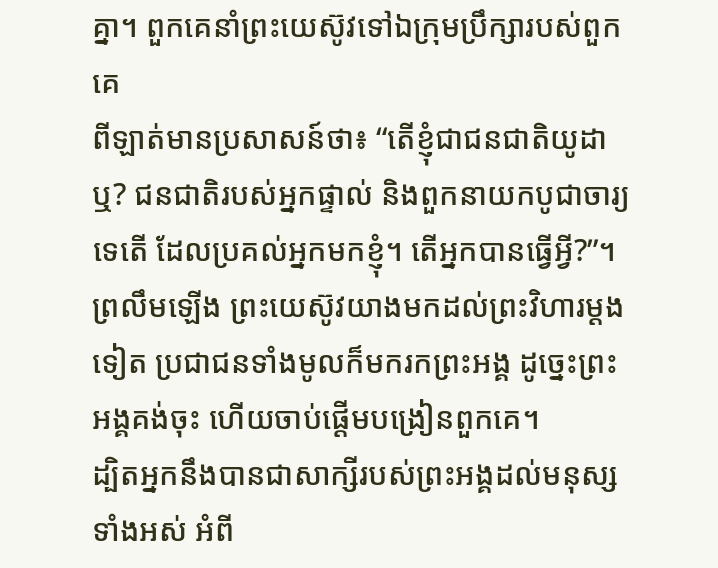គ្នា។ ពួកគេនាំព្រះយេស៊ូវទៅឯក្រុមប្រឹក្សារបស់ពួកគេ
ពីឡាត់មានប្រសាសន៍ថា៖ “តើខ្ញុំជាជនជាតិយូដាឬ? ជនជាតិរបស់អ្នកផ្ទាល់ និងពួកនាយកបូជាចារ្យទេតើ ដែលប្រគល់អ្នកមកខ្ញុំ។ តើអ្នកបានធ្វើអ្វី?”។
ព្រលឹមឡើង ព្រះយេស៊ូវយាងមកដល់ព្រះវិហារម្ដងទៀត ប្រជាជនទាំងមូលក៏មករកព្រះអង្គ ដូច្នេះព្រះអង្គគង់ចុះ ហើយចាប់ផ្ដើមបង្រៀនពួកគេ។
ដ្បិតអ្នកនឹងបានជាសាក្សីរបស់ព្រះអង្គដល់មនុស្សទាំងអស់ អំពី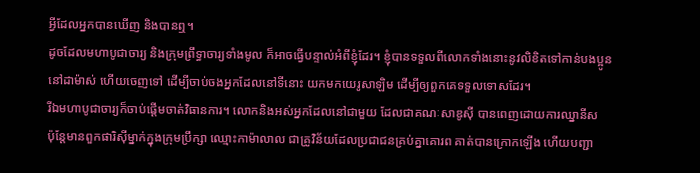អ្វីដែលអ្នកបានឃើញ និងបានឮ។
ដូចដែលមហាបូជាចារ្យ និងក្រុមព្រឹទ្ធាចារ្យទាំងមូល ក៏អាចធ្វើបន្ទាល់អំពីខ្ញុំដែរ។ ខ្ញុំបានទទួលពីលោកទាំងនោះនូវលិខិតទៅកាន់បងប្អូននៅដាម៉ាស់ ហើយចេញទៅ ដើម្បីចាប់ចងអ្នកដែលនៅទីនោះ យកមកយេរូសាឡិម ដើម្បីឲ្យពួកគេទទួលទោសដែរ។
រីឯមហាបូជាចារ្យក៏ចាប់ផ្ដើមចាត់វិធានការ។ លោកនិងអស់អ្នកដែលនៅជាមួយ ដែលជាគណៈសាឌូស៊ី បានពេញដោយការឈ្នានីស
ប៉ុន្តែមានពួកផារិស៊ីម្នាក់ក្នុងក្រុមប្រឹក្សា ឈ្មោះកាម៉ាលាល ជាគ្រូវិន័យដែលប្រជាជនគ្រប់គ្នាគោរព គាត់បានក្រោកឡើង ហើយបញ្ជា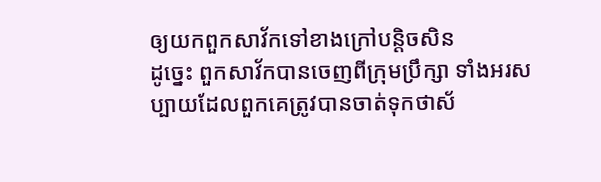ឲ្យយកពួកសាវ័កទៅខាងក្រៅបន្តិចសិន
ដូច្នេះ ពួកសាវ័កបានចេញពីក្រុមប្រឹក្សា ទាំងអរសប្បាយដែលពួកគេត្រូវបានចាត់ទុកថាស័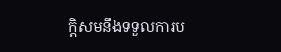ក្ដិសមនឹងទទួលការប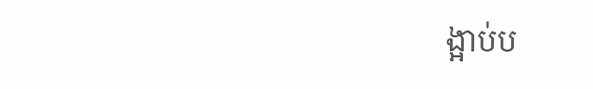ង្អាប់ប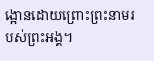ង្អោនដោយព្រោះព្រះនាមរបស់ព្រះអង្គ។